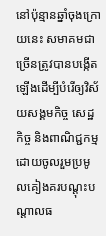នៅប៉ុន្មានឆ្នាំចុងក្រោយនេះ សមាគមជាច្រើនត្រូវបានបង្កើតឡើងដើម្បីបំរើឲ្យវិស័យសង្គមកិច្ច សេដ្ឋកិច្ច និងពាណិជ្ជកម្ម ដោយចូលរួមប្រមូលគៀងគរបណ្តុះបណ្តាលធ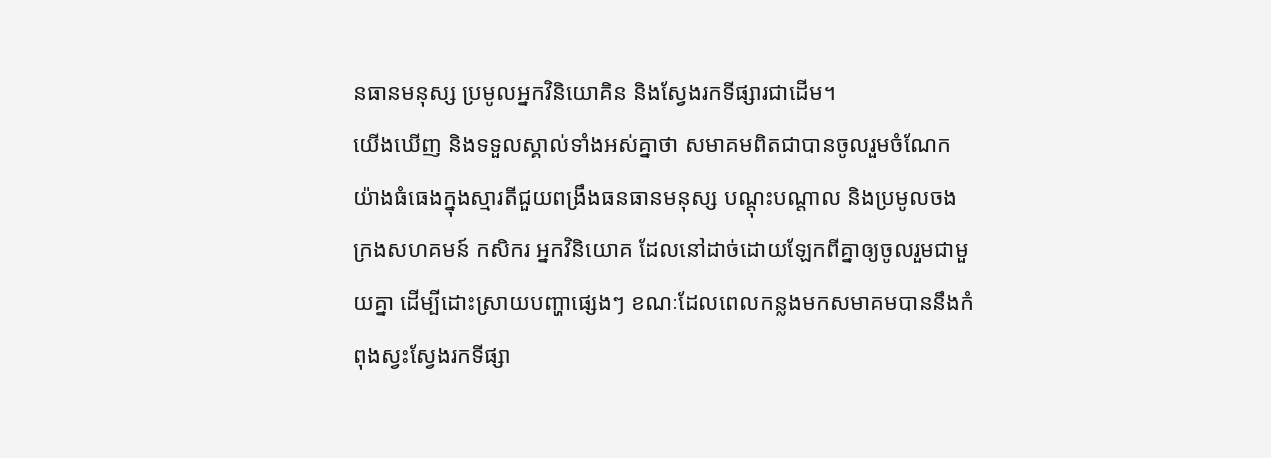នធានមនុស្ស ប្រមូលអ្នកវិនិយោគិន និងស្វែងរកទីផ្សារជាដើម។
យើងឃើញ និងទទួលស្គាល់ទាំងអស់គ្នាថា សមាគមពិតជាបានចូលរួមចំណែកយ៉ាងធំធេងក្នុងស្មារតីជួយពង្រឹងធនធានមនុស្ស បណ្តុះបណ្តាល និងប្រមូលចងក្រងសហគមន៍ កសិករ អ្នកវិនិយោគ ដែលនៅដាច់ដោយឡែកពីគ្នាឲ្យចូលរួមជាមួយគ្នា ដើម្បីដោះស្រាយបញ្ហាផ្សេងៗ ខណៈដែលពេលកន្លងមកសមាគមបាននឹងកំពុងស្វះស្វែងរកទីផ្សា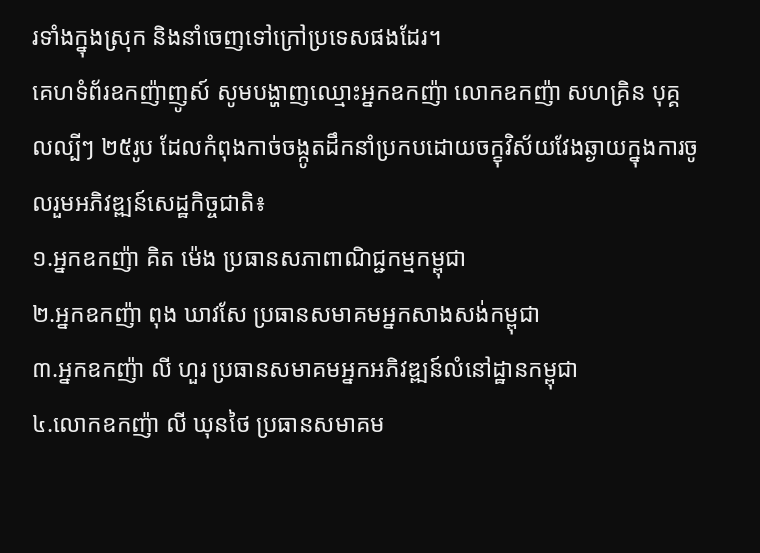រទាំងក្នុងស្រុក និងនាំចេញទៅក្រៅប្រទេសផងដែរ។
គេហទំព័រឧកញ៉ាញូស៍ សូមបង្ហាញឈ្មោះអ្នកឧកញ៉ា លោកឧកញ៉ា សហគ្រិន បុគ្គលល្បីៗ ២៥រូប ដែលកំពុងកាច់ចង្កូតដឹកនាំប្រកបដោយចក្ខុវិស័យវែងឆ្ងាយក្នុងការចូលរួមអភិវឌ្ឍន៍សេដ្ឋកិច្ចជាតិ៖
១.អ្នកឧកញ៉ា គិត ម៉េង ប្រធានសភាពាណិជ្ជកម្មកម្ពុជា
២.អ្នកឧកញ៉ា ពុង ឃាវសែ ប្រធានសមាគមអ្នកសាងសង់កម្ពុជា
៣.អ្នកឧកញ៉ា លី ហួរ ប្រធានសមាគមអ្នកអភិវឌ្ឍន៍លំនៅដ្ឋានកម្ពុជា
៤.លោកឧកញ៉ា លី ឃុនថៃ ប្រធានសមាគម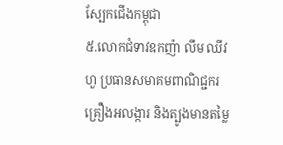ស្បែកជើងកម្ពុជា
៥.លោកជំទាវឧកញ៉ា លឹម ឈីវហួ ប្រធានសមាគមពាណិជ្ជករគ្រឿងអលង្ការ និងត្បូងមានតម្លៃ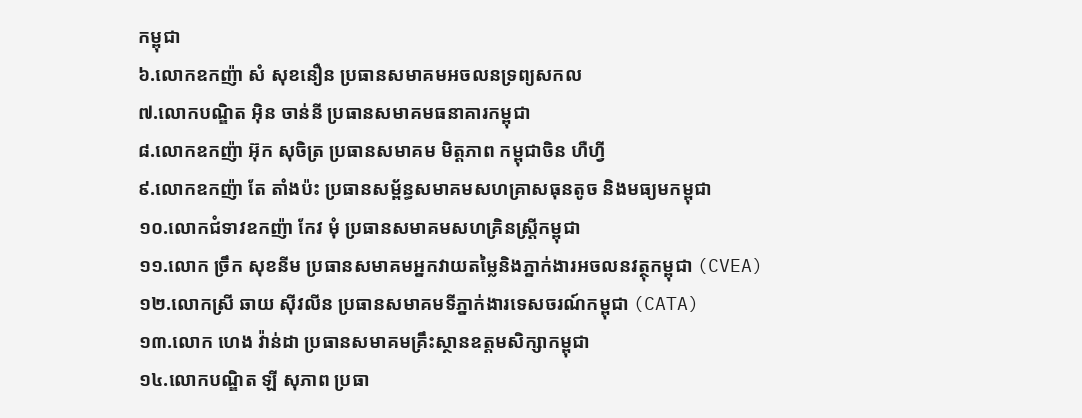កម្ពុជា
៦.លោកឧកញ៉ា សំ សុខនឿន ប្រធានសមាគមអចលនទ្រព្យសកល
៧.លោកបណ្ឌិត អ៊ិន ចាន់នី ប្រធានសមាគមធនាគារកម្ពុជា
៨.លោកឧកញ៉ា អ៊ុក សុចិត្រ ប្រធានសមាគម មិត្តភាព កម្ពុជាចិន ហឺហ្វី
៩.លោកឧកញ៉ា តែ តាំងប៉ះ ប្រធានសម្ព័ន្ធសមាគមសហគ្រាសធុនតូច និងមធ្យមកម្ពុជា
១០.លោកជំទាវឧកញ៉ា កែវ មុំ ប្រធានសមាគមសហគ្រិនស្រ្តីកម្ពុជា
១១.លោក ច្រឹក សុខនីម ប្រធានសមាគមអ្នកវាយតម្លៃនិងភ្នាក់ងារអចលនវត្ថុកម្ពុជា (CVEA)
១២.លោកស្រី ឆាយ ស៊ីវលីន ប្រធានសមាគមទីភ្នាក់ងារទេសចរណ៍កម្ពុជា (CATA)
១៣.លោក ហេង វ៉ាន់ដា ប្រធានសមាគមគ្រឹះស្ថានឧត្តមសិក្សាកម្ពុជា
១៤.លោកបណ្ឌិត ឡី សុភាព ប្រធា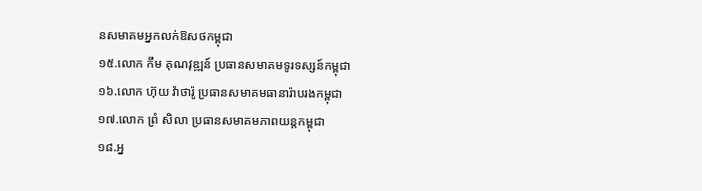នសមាគមអ្នកលក់ឱសថកម្ពុជា
១៥.លោក កឹម គុណវុឌ្ឍន៍ ប្រធានសមាគមទូរទស្សន៍កម្ពុជា
១៦.លោក ហ៊ុយ វ៉ាថារ៉ូ ប្រធានសមាគមធានារ៉ាបរងកម្ពុជា
១៧.លោក ព្រំ សិលា ប្រធានសមាគមភាពយន្តកម្ពុជា
១៨.អ្ន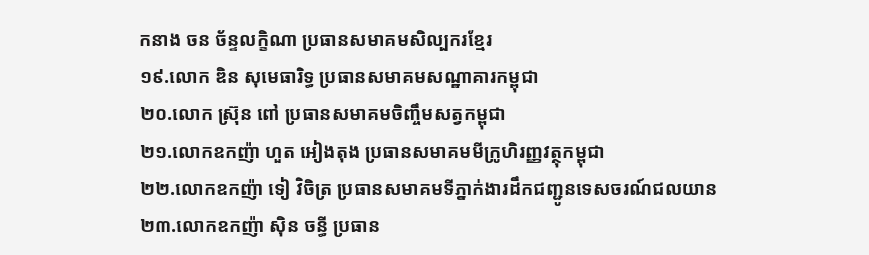កនាង ចន ច័ន្ទលក្ខិណា ប្រធានសមាគមសិល្បករខ្មែរ
១៩.លោក ឌិន សុមេធារិទ្ធ ប្រធានសមាគមសណ្ឋាគារកម្ពុជា
២០.លោក ស្រ៊ុន ពៅ ប្រធានសមាគមចិញ្ចឹមសត្វកម្ពុជា
២១.លោកឧកញ៉ា ហួត អៀងតុង ប្រធានសមាគមមីក្រូហិរញ្ញវត្ថុកម្ពុជា
២២.លោកឧកញ៉ា ទៀ វិចិត្រ ប្រធានសមាគមទីភ្នាក់ងារដឹកជញ្ជូនទេសចរណ៍ជលយាន
២៣.លោកឧកញ៉ា ស៊ិន ចន្ធី ប្រធាន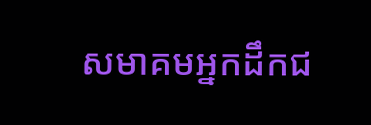សមាគមអ្នកដឹកជ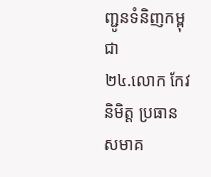ញ្ជូនទំនិញកម្ពុជា
២៤.លោក កែវ និមិត្ត ប្រធានសមាគ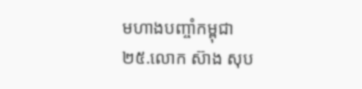មហាងបញ្ចាំកម្ពុជា
២៥.លោក ស៊ាង សុប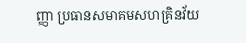ញ្ញា ប្រធានសមាគមសហគ្រិនវ័យ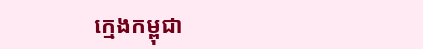ក្មេងកម្ពុជា